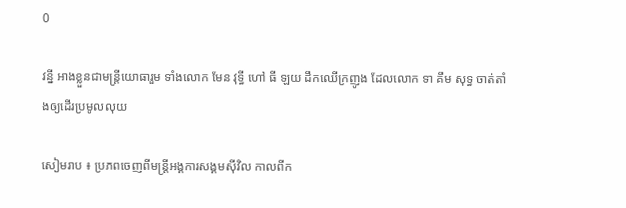0

វន្នី អាងខ្លួនជាមន្រ្តីយោធារួម ទាំងលោក មែន វុទ្ធី ហៅ ធី ឡយ ដឹកឈើក្រញូង ដែលលោក ទា គឹម សុទ្ធ ចាត់តាំងឲ្យដើរប្រមូលលុយ

សៀមរាប ៖ ប្រភពចេញពីមន្ត្រីអង្គការសង្គមស៊ីវិល កាលពីក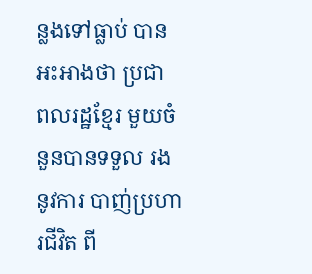ន្លងទៅធ្លាប់ បានអះអាងថា ប្រជា ពលរដ្ឋខ្មែរ មួយចំនួនបានទទួល រងនូវការ បាញ់ប្រហារជីវិត ពី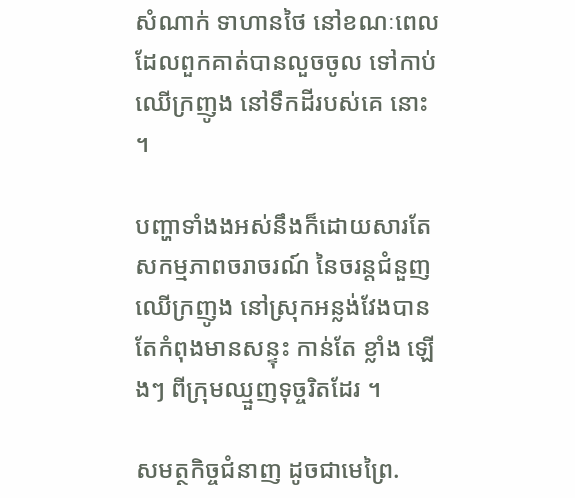សំណាក់ ទាហានថៃ នៅខណៈពេល ដែលពួកគាត់បានលួចចូល ទៅកាប់ឈើក្រញូង នៅទឹកដីរបស់គេ នោះ ។

បញ្ហាទាំងងអស់នឹងក៏ដោយសារតែ សកម្មភាពចរាចរណ៍ នៃចរន្តជំនួញ ឈើក្រញូង នៅស្រុកអន្លង់វែងបានតែកំពុងមានសន្ទុះ កាន់តែ ខ្លាំង ឡើងៗ ពីក្រុមឈ្មួញទុច្ចរិតដែរ ។

សមត្ថកិច្ចជំនាញ ដូចជាមេព្រៃ.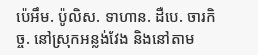ប៉េអឹម. ប៉ូលិស. ទាហាន. ដឺបេ. ចារកិច្ច. នៅស្រុកអន្លង់វែង និងនៅតាម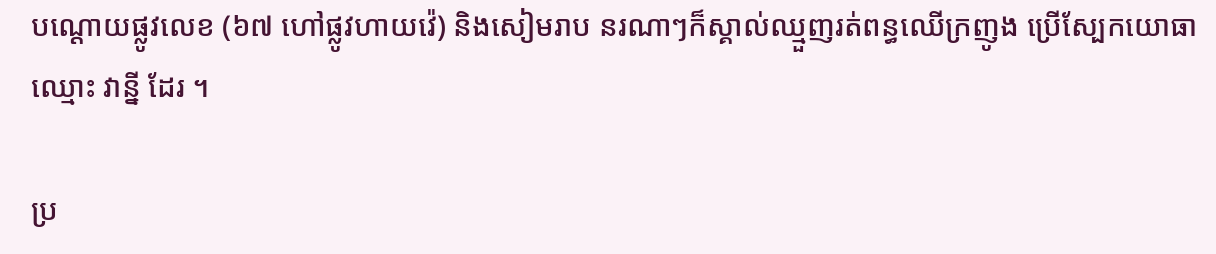បណ្ដោយផ្លូវលេខ (៦៧ ហៅផ្លូវហាយវ៉េ) និងសៀមរាប នរណាៗក៏ស្គាល់ឈ្មួញរត់ពន្ធឈើក្រញូង ប្រើស្បែកយោធាឈ្មោះ វាន្នី ដែរ ។

ប្រ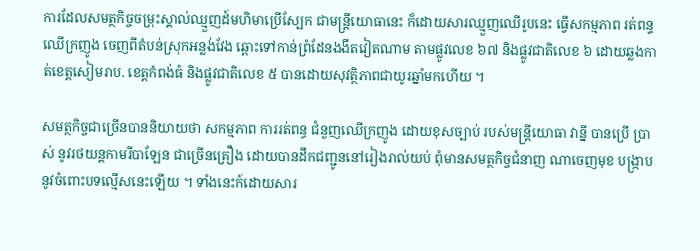ការដែលសមត្ថកិច្ចចម្រុះស្គាល់ឈ្មួញដ៍មហិមាប្រើស្បែក ជាមន្ត្រីយោធានេះ ក៏ដោយសារឈ្មួញឈើរូបនេះ ធ្វើសកម្មភាព រត់ពន្ទឈើក្រញូង ចេញពីតំបន់ស្រុកអន្លង់វែង ឆ្ពោះទៅកាន់ព្រំដែនងងឹតវៀតណាម តាមផ្លូវលេខ ៦៧ និងផ្លូវជាតិលេខ ៦ ដោយឆ្លងកាត់ខេត្តសៀមរាប. ខេត្តកំពង់ធំ និងផ្លូវជាតិលេខ ៥ បានដោយសុវត្ថិភាពជាយូរឆ្នាំមកហើយ ។

សមត្ថកិច្ចជាច្រើនបាននិយាយថា សកម្មភាព ការរត់ពន្ធ ជំនួញឈើក្រញូង ដោយខុសច្បាប់ របស់មន្ត្រីយោធា វាន្នី បានប្រើ ប្រាស់ នូវរថយន្តកាមរីបាឡែន ជាច្រើនគ្រឿង ដោយបានដឹកជញ្ជូននៅរៀងរាល់យប់ ពុំមានសមត្ថកិច្ចជំនាញ ណាចេញមុខ បង្ក្រាប នូវចំពោះបទល្មើសនេះឡើយ ។ ទាំងនេះក៍ដោយសារ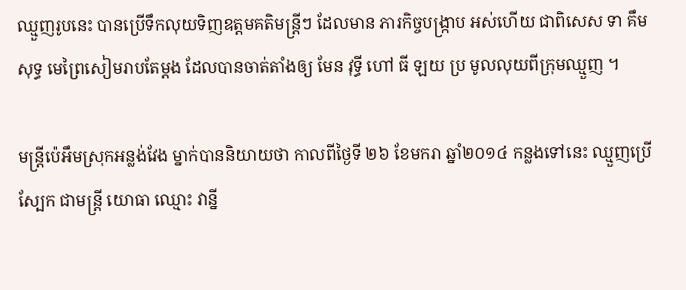ឈ្មួញរូបនេះ បានប្រើទឹកលុយទិញឧត្តមគតិមន្ត្រីៗ ដែលមាន ភារកិច្ចបង្ក្រាប អស់ហើយ ជាពិសេស ទា គឹមសុទ្ធ មេព្រៃសៀមរាបតែម្ដង ដែលបានចាត់តាំងឲ្យ មែន វុទ្ធី ហៅ ធី ឡយ ប្រ មូលលុយពីក្រុមឈ្មួញ ។

មន្ត្រីប៉េអឹមស្រុកអន្លង់វែង ម្នាក់បាននិយាយថា កាលពីថ្ងៃទី ២៦ ខែមករា ឆ្នាំ២០១៤ កន្លងទៅនេះ ឈ្មួញប្រើស្បែក ជាមន្ត្រី យោធា ឈ្មោះ វាន្នី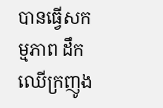បានធ្វើសកម្មភាព ដឹកឈើក្រញូង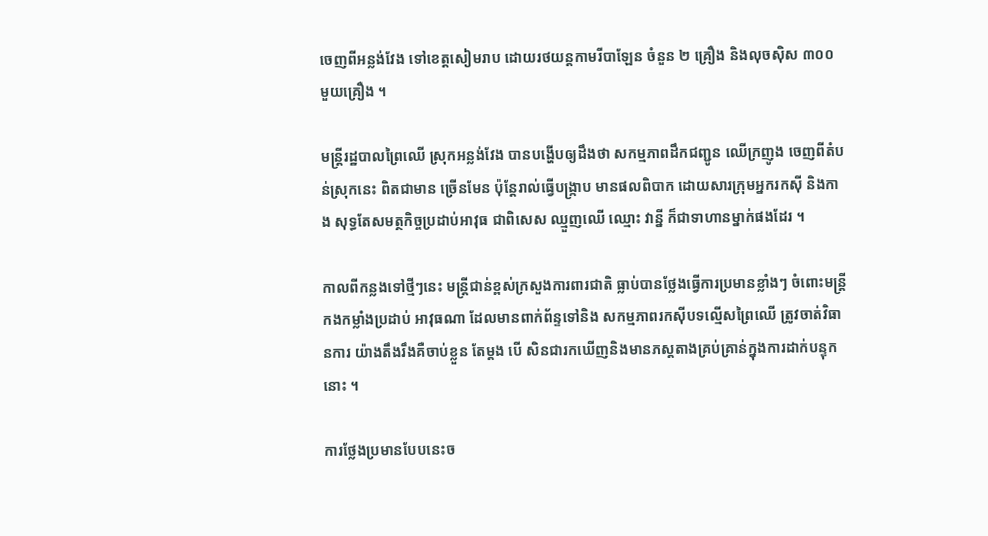ចេញពីអន្លង់វែង ទៅខេត្តសៀមរាប ដោយរថយន្តកាមរីបាឡែន ចំនួន ២ គ្រឿង និងលុចស៊ិស ៣០០ មួយគ្រឿង ។

មន្ត្រីរដ្ឋបាលព្រៃឈើ ស្រុកអន្លង់វែង បានបង្ហើបឲ្យដឹងថា សកម្មភាពដឹកជញ្ជូន ឈើក្រញូង ចេញពីតំបន់ស្រុកនេះ ពិតជាមាន ច្រើនមែន ប៉ុន្តែរាល់ធ្វើបង្ក្រាប មានផលពិបាក ដោយសារក្រុមអ្នករកស៊ី និងកាង សុទ្ធតែសមត្ថកិច្ចប្រដាប់អាវុធ ជាពិសេស ឈ្មួញឈើ ឈ្មោះ វាន្នី ក៏ជាទាហានម្នាក់ផងដែរ ។

កាលពីកន្លងទៅថ្មីៗនេះ មន្ត្រីជាន់ខ្ពស់ក្រសួងការពារជាតិ ធ្លាប់បានថ្លែងធ្វើការប្រមានខ្លាំងៗ ចំពោះមន្ត្រីកងកម្លាំងប្រដាប់ អាវុធណា ដែលមានពាក់ព័ន្ទទៅនិង សកម្មភាពរកស៊ីបទល្មើសព្រៃឈើ ត្រូវចាត់វិធានការ យ៉ាងតឹងរឹងគឺចាប់ខ្លួន តែម្ដង បើ សិនជារកឃើញនិងមានភស្តតាងគ្រប់គ្រាន់ក្នុងការដាក់បន្ទុកនោះ ។

ការថ្លែងប្រមានបែបនេះច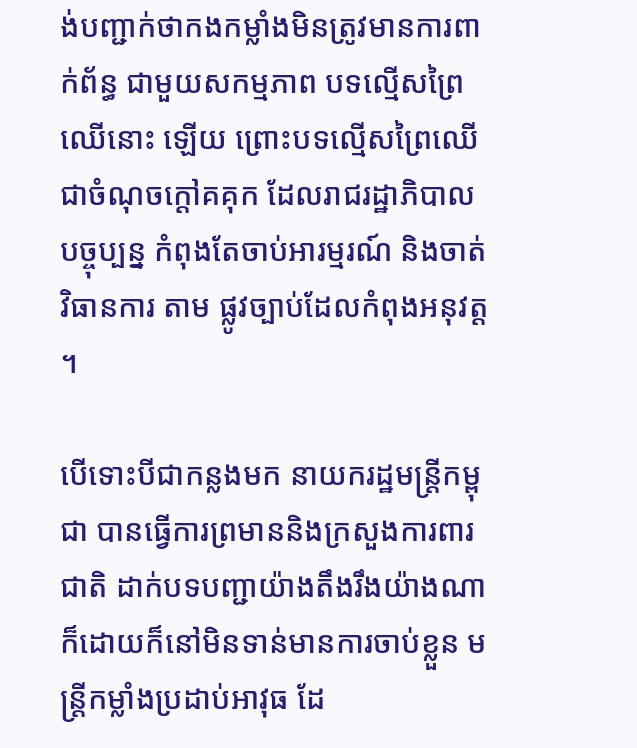ង់បញ្ជាក់ថាកងកម្លាំងមិនត្រូវមានការពាក់ព័ន្ធ ជាមួយសកម្មភាព បទល្មើសព្រៃឈើនោះ ឡើយ ព្រោះបទល្មើសព្រៃឈើ ជាចំណុចក្ដៅគគុក ដែលរាជរដ្ឋាភិបាល បច្ចុប្បន្ន កំពុងតែចាប់អារម្មរណ៍ និងចាត់វិធានការ តាម ផ្លូវច្បាប់ដែលកំពុងអនុវត្ត ។

បើទោះបីជាកន្លងមក នាយករដ្ឋមន្ត្រីកម្ពុជា បានធ្វើការព្រមាននិងក្រសួងការពារជាតិ ដាក់បទបញ្ជាយ៉ាងតឹងរឹងយ៉ាងណា ក៏ដោយក៏នៅមិនទាន់មានការចាប់ខ្លួន មន្ត្រីកម្លាំងប្រដាប់អាវុធ ដែ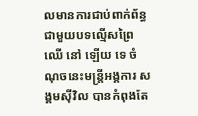លមានការជាប់ពាក់ព័ន្ធ ជាមួយបទល្មើសព្រៃឈើ នៅ ឡើយ ទេ ចំណុចនេះមន្ត្រីអង្គការ សង្គមស៊ីវិល បានកំពុងតែ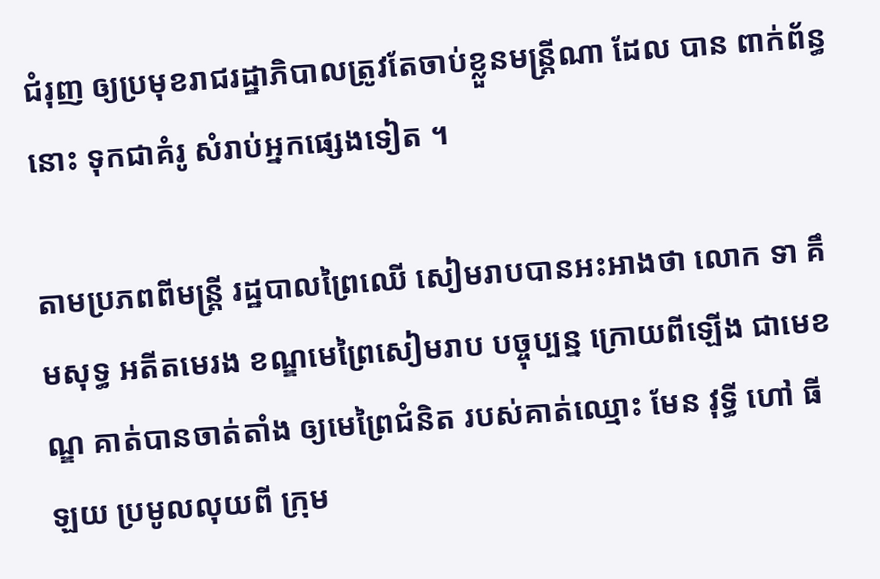ជំរុញ ឲ្យប្រមុខរាជរដ្ឋាភិបាលត្រូវតែចាប់ខ្លួនមន្ត្រីណា ដែល បាន ពាក់ព័ន្ធនោះ ទុកជាគំរូ សំរាប់អ្នកផ្សេងទៀត ។

តាមប្រភពពីមន្ត្រី រដ្ឋបាលព្រៃឈើ សៀមរាបបានអះអាងថា លោក ទា គឹមសុទ្ធ អតីតមេរង ខណ្ឌមេព្រៃសៀមរាប បច្ចុប្បន្ន ក្រោយពីឡើង ជាមេខណ្ឌ គាត់បានចាត់តាំង ឲ្យមេព្រៃជំនិត របស់គាត់ឈ្មោះ មែន វុទ្ធី ហៅ ធី ឡយ ប្រមូលលុយពី ក្រុម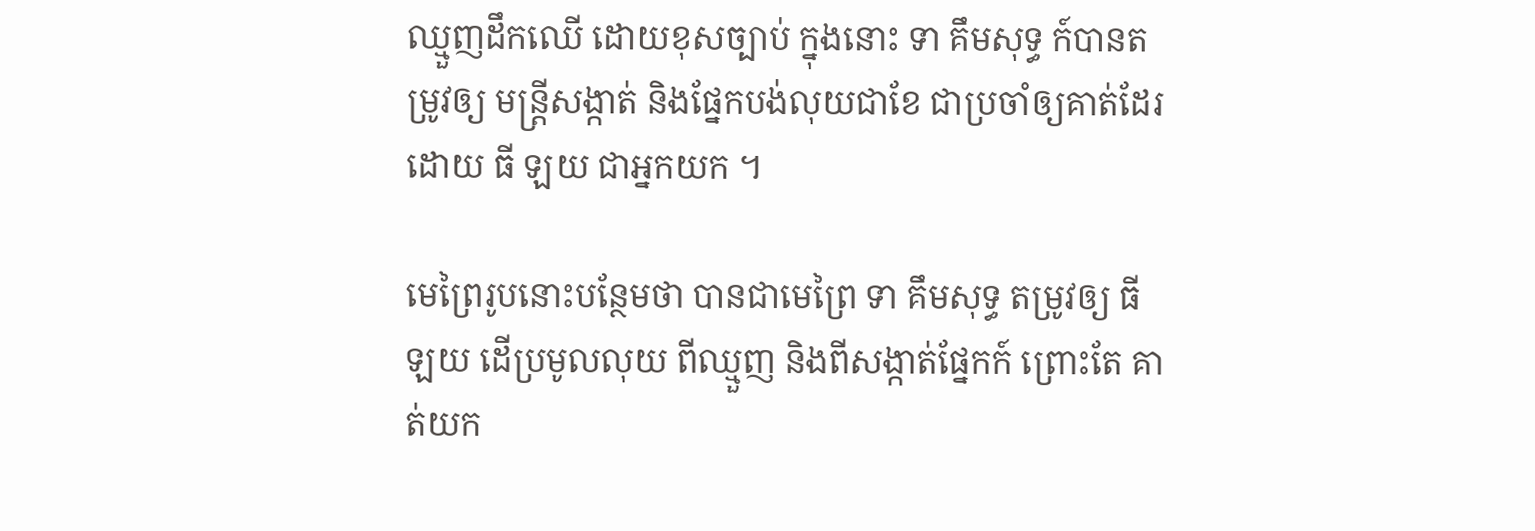ឈ្មួញដឹកឈើ ដោយខុសច្បាប់ ក្នុងនោះ ទា គឹមសុទ្ធ ក៍បានតម្រូវឲ្យ មន្ត្រីសង្កាត់ និងផ្នែកបង់លុយជាខែ ជាប្រចាំឲ្យគាត់ដែរ ដោយ ធី ឡយ ជាអ្នកយក ។

មេព្រៃរូបនោះបន្ថែមថា បានជាមេព្រៃ ទា គឹមសុទ្ធ តម្រូវឲ្យ ធី ឡយ ដើប្រមូលលុយ ពីឈ្មួញ និងពីសង្កាត់ផ្នែកក៍ ព្រោះតែ គាត់យក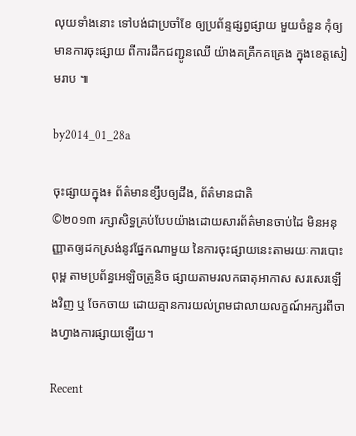លុយទាំងនោះ ទៅបង់ជាប្រចាំខែ ឲ្យប្រព័ន្ទផ្សព្វផ្សាយ មួយចំនួន កុំឲ្យមានការចុះផ្សាយ ពីការដឹកជញ្ជូនឈើ យ៉ាងគគ្រឹកគគ្រេង ក្នុងខេត្តសៀមរាប ៕

by2014_01_28a

ចុះផ្សាយក្នុង៖ ព័ត៌មានខ្សឹបឲ្យដឹង, ព័ត៌មានជាតិ
©២០១៣ រក្សាសិទ្ធគ្រប់បែបយ៉ាងដោយសារព័ត៌មានចាប់ដៃ មិនអនុញ្ញាតឲ្យដកស្រង់នូវផ្នែកណាមួយ នៃការចុះផ្សាយនេះតាមរយៈការបោះពុម្ព តាមប្រព័ន្ធអេឡិចត្រូនិច ផ្សាយតាមរលកធាតុអាកាស សរសេរឡើងវិញ ឬ ចែកចាយ ដោយគ្មានការយល់ព្រមជាលាយលក្ខណ៍អក្សរពីចាងហ្វាងការផ្សាយឡើយ។

Recent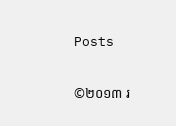Posts

©២០១៣ រ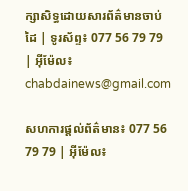ក្សាសិទ្ធដោយសារព័ត៌មានចាប់ដៃ | ទូរស័ព្ទ៖ 077 56 79 79 | អ៊ីម៉ែល៖ chabdainews@gmail.com

សហការផ្តល់ព័ត៌មាន៖ 077 56 79 79 | អ៊ីម៉ែល៖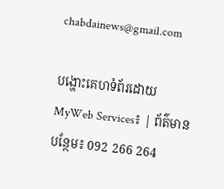chabdainews@gmail.com

បង្ហោះគេហទំព័រដោយ MyWeb Services៖ | ព័ត៌មានបន្ថែម៖ 092 266 264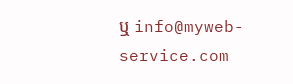ឬ info@myweb-service.com